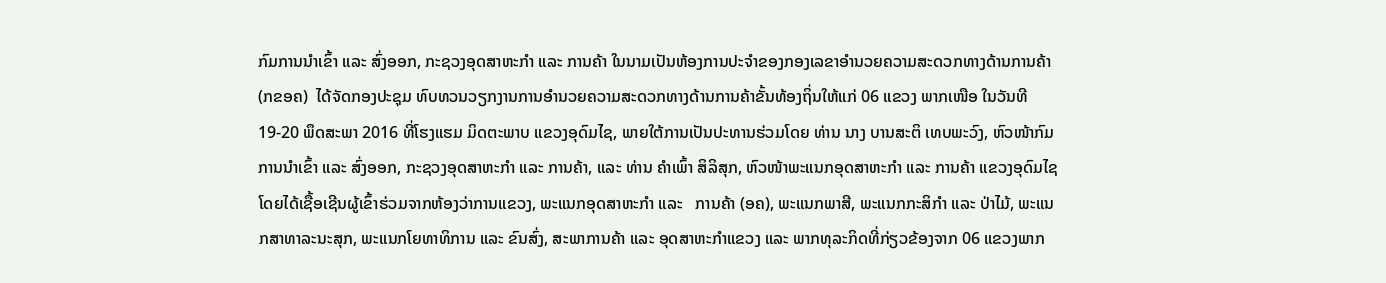ກົມການນຳເຂົ້າ ແລະ ສົ່ງອອກ, ກະຊວງອຸດສາຫະກຳ ແລະ ການຄ້າ ໃນນາມເປັນຫ້ອງການປະຈໍາຂອງກອງເລຂາອໍານວຍຄວາມສະດວກທາງດ້ານການຄ້າ (ກຂອຄ)  ໄດ້ຈັດກອງປະຊຸມ ທົບທວນວຽກງານການອໍານວຍຄວາມສະດວກທາງດ້ານການຄ້າຂັ້ນທ້ອງຖິ່ນໃຫ້ແກ່ 06 ແຂວງ ພາກເໜືອ ໃນວັນທີ 19-20 ພຶດສະພາ 2016 ທີ່ໂຮງແຮມ ມິດຕະພາບ ແຂວງອຸດົມໄຊ, ພາຍໃຕ້ການເປັນປະທານຮ່ວມໂດຍ ທ່ານ ນາງ ບານສະຕິ ເທບພະວົງ, ຫົວໜ້າກົມການນຳເຂົ້າ ແລະ ສົ່ງອອກ, ກະຊວງອຸດສາຫະກຳ ແລະ ການຄ້າ, ແລະ ທ່ານ ຄຳເພົ້າ ສິລິສຸກ, ຫົວໜ້າພະແນກອຸດສາຫະກຳ ແລະ ການຄ້າ ແຂວງອຸດົມໄຊ ໂດຍໄດ້ເຊື້ອເຊີນຜູ້ເຂົ້າຮ່ວມຈາກຫ້ອງວ່າການແຂວງ, ພະແນກອຸດສາຫະກໍາ ແລະ   ການຄ້າ (ອຄ), ພະແນກພາສີ, ພະແນກກະສິກຳ ແລະ ປ່າໄມ້, ພະແນກສາທາລະນະສຸກ, ພະແນກໂຍທາທິການ ແລະ ຂົນສົ່ງ, ສະພາການຄ້າ ແລະ ອຸດສາຫະກຳແຂວງ ແລະ ພາກທຸລະກິດທີ່ກ່ຽວຂ້ອງຈາກ 06 ແຂວງພາກ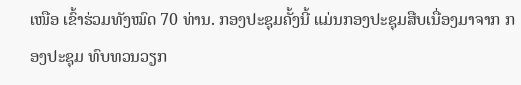ເໜືອ ເຂົ້າຮ່ວມທັງໝົດ 70 ທ່ານ. ກອງປະຊຸມຄັ້ງນີ້ ແມ່ນກອງປະຊຸມສືບເນື່ອງມາຈາກ ກອງປະຊຸມ ທົບທວນວຽກ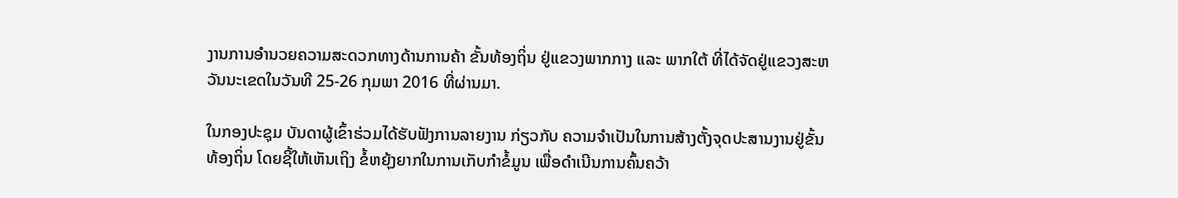ງານການອໍານວຍຄວາມສະດວກທາງດ້ານການຄ້າ ຂັ້ນທ້ອງຖິ່ນ ຢູ່ແຂວງພາກກາງ ແລະ ພາກໃຕ້ ທີ່ໄດ້ຈັດຢູ່ແຂວງສະຫວັນນະເຂດໃນວັນທີ 25-26 ກຸມພາ 2016 ທີ່ຜ່ານມາ.

ໃນກອງປະຊຸມ ບັນດາຜູ້ເຂົ້າຮ່ວມໄດ້ຮັບຟັງການລາຍງານ ກ່ຽວກັບ ຄວາມຈໍາເປັນໃນການສ້າງຕັ້ງຈຸດປະສານງານຢູ່ຂັ້ນທ້ອງຖິ່ນ ໂດຍຊີ້ໃຫ້ເຫັນເຖິງ ຂໍ້ຫຍຸ້ງຍາກໃນການເກັບກຳຂໍ້ມູນ ເພື່ອດໍາເນີນການຄົ້ນຄວ້າ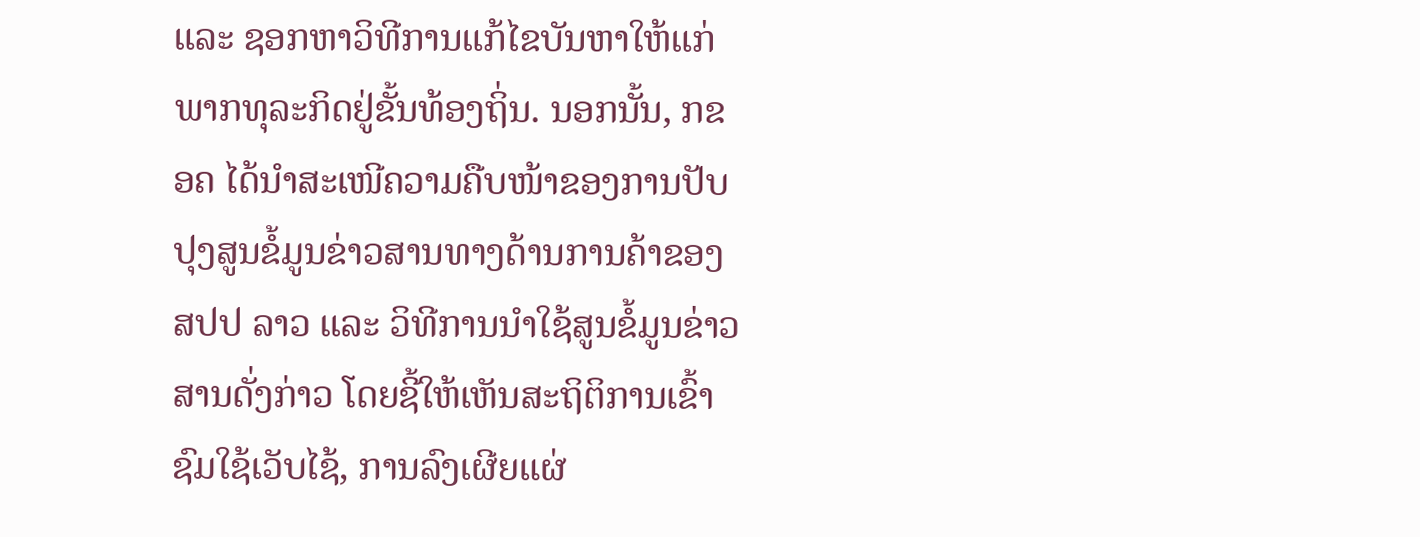ແລະ ຊອກຫາວິທີການແກ້ໄຂບັນຫາໃຫ້ແກ່ ພາກທຸລະກິດຢູ່ຂັ້ນທ້ອງຖິ່ນ. ນອກນັ້ນ, ກຂອຄ ໄດ້ນໍາສະເໜີຄວາມຄືບໜ້າຂອງການປັບປຸງສູນຂໍ້ມູນຂ່າວສານທາງດ້ານການຄ້າຂອງ ສປປ ລາວ ແລະ ວິທີການນໍາໃຊ້ສູນຂໍ້ມູນຂ່າວສານດັ່ງກ່າວ ໂດຍຊີ້ໃຫ້ເຫັນສະຖິຕິການເຂົ້າຊົມໃຊ້ເວັບໄຊ້, ການລົງເຜີຍແຜ່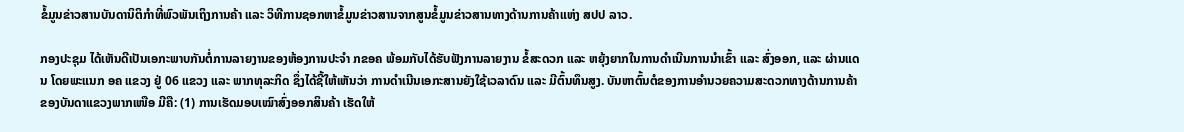ຂໍ້ມູນຂ່າວສານບັນດານິຕິກໍາທີ່ພົວພັນເຖິງການຄ້າ ແລະ ວິທີການຊອກຫາຂໍ້ມູນຂ່າວສານຈາກສູນຂໍ້ມູນຂ່າວສານທາງດ້ານການຄ້າແຫ່ງ ສປປ ລາວ.

ກອງປະຊຸມ ໄດ້ເຫັນດີເປັນເອກະພາບກັນຕໍ່ການລາຍງານຂອງຫ້ອງການປະຈຳ ກຂອຄ ພ້ອມກັບໄດ້ຮັບຟັງການລາຍງານ ຂໍ້ສະດວກ ແລະ ຫຍຸ້ງຍາກໃນການດຳເນີນການນຳເຂົ້າ ແລະ ສົ່ງອອກ, ແລະ ຜ່ານແດນ ໂດຍພະແນກ ອຄ ແຂວງ ຢູ່ 06 ແຂວງ ແລະ ພາກທຸລະກິດ ຊຶ່ງໄດ້ຊີ້ໃຫ້ເຫັນວ່າ ການດຳເນີນເອກະສານຍັງໃຊ້ເວລາດົນ ແລະ ມີຕົ້ນທຶນສູງ. ບັນຫາຕົ້ນຕໍຂອງການອໍານວຍຄວາມສະດວກທາງດ້ານການຄ້າຂອງບັນດາແຂວງພາກເໜືອ ມີຄື: (1) ການເຮັດມອບເໝົາສົ່ງອອກສິນຄ້າ ເຮັດໃຫ້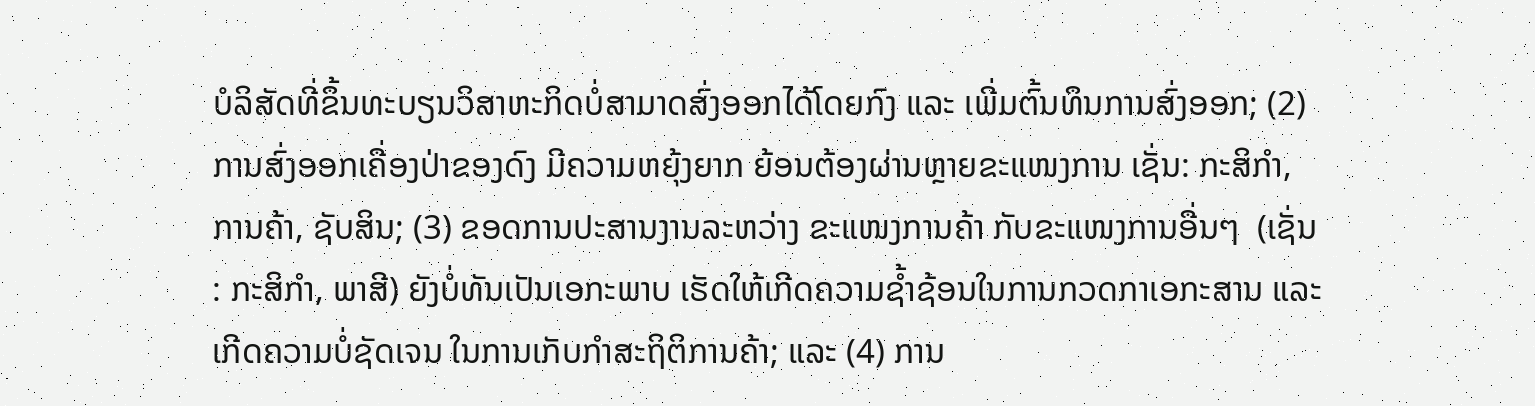ບໍລິສັດທີ່ຂຶ້ນທະບຽນວິສາຫະກິດບໍ່ສາມາດສົ່ງອອກໄດ້ໂດຍກົງ ແລະ ເພີ່ມຕົ້ນທຶນການສົ່ງອອກ; (2) ການສົ່ງອອກເຄື່ອງປ່າຂອງດົງ ມີຄວາມຫຍຸ້ງຍາກ ຍ້ອນຕ້ອງຜ່ານຫຼາຍຂະແໜງການ ເຊັ່ນ: ກະສິກໍາ, ການຄ້າ, ຊັບສິນ; (3) ຂອດການປະສານງານລະຫວ່າງ ຂະແໜງການຄ້າ ກັບຂະແໜງການອື່ນໆ  (ເຊັ່ນ: ກະສິກໍາ, ພາສີ) ຍັງບໍ່ທັນເປັນເອກະພາບ ເຮັດໃຫ້ເກີດຄວາມຊໍ້າຊ້ອນໃນການກວດກາເອກະສານ ແລະ ເກີດຄວາມບໍ່ຊັດເຈນ ໃນການເກັບກໍາສະຖິຕິການຄ້າ; ແລະ (4) ການ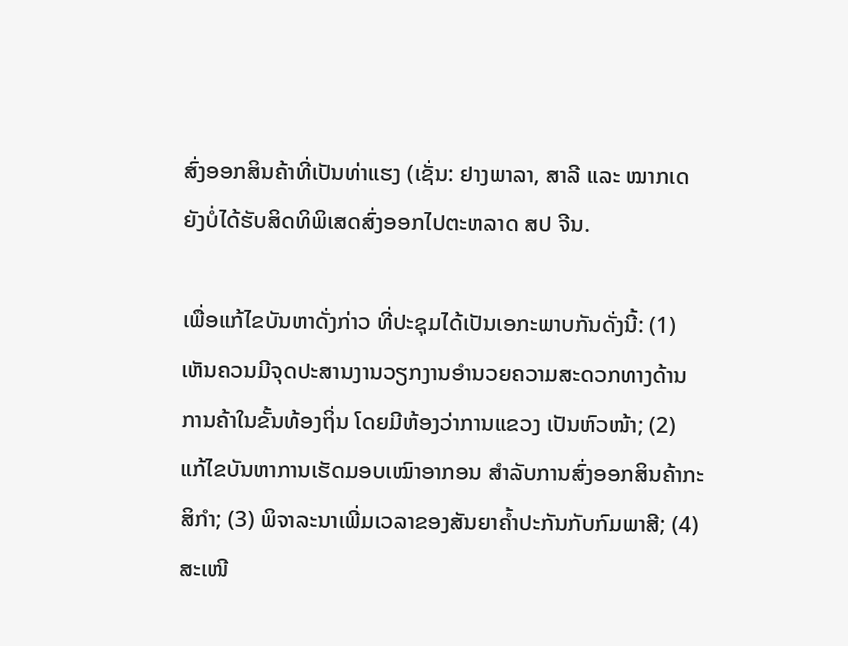ສົ່ງອອກສິນຄ້າທີ່ເປັນທ່າແຮງ (ເຊັ່ນ: ຢາງພາລາ, ສາລີ ແລະ ໝາກເດ ຍັງບໍ່ໄດ້ຮັບສິດທິພິເສດສົ່ງອອກໄປຕະຫລາດ ສປ ຈີນ.

ເພື່ອແກ້ໄຂບັນຫາດັ່ງກ່າວ ທີ່ປະຊຸມໄດ້ເປັນເອກະພາບກັນດັ່ງນີ້: (1) ເຫັນຄວນມີຈຸດປະສານງານວຽກງານອຳນວຍຄວາມສະດວກທາງດ້ານການຄ້າໃນຂັ້ນທ້ອງຖິ່ນ ໂດຍມີຫ້ອງວ່າການແຂວງ ເປັນຫົວໜ້າ; (2) ແກ້ໄຂບັນຫາການເຮັດມອບເໝົາອາກອນ ສໍາລັບການສົ່ງອອກສິນຄ້າກະສິກໍາ; (3) ພິຈາລະນາເພີ່ມເວລາຂອງສັນຍາຄໍ້າປະກັນກັບກົມພາສີ; (4) ສະເໜີ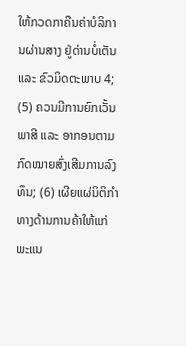ໃຫ້ກວດກາຄືນຄ່າບໍລິການຜ່ານສາງ ຢູ່ດ່ານບໍ່ເຕັນ ແລະ ຂົວມິດຕະພາບ 4; (5) ຄວນມີການຍົກເວັ້ນພາສີ ແລະ ອາກອນຕາມກົດໝາຍສົ່ງເສີມການລົງທຶນ; (6) ເຜີຍແຜ່ນິຕິກໍາທາງດ້ານການຄ້າໃຫ້ແກ່ ພະແນ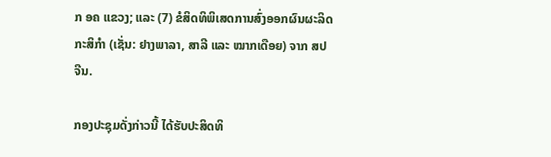ກ ອຄ ແຂວງ; ແລະ (7) ຂໍສິດທິພິເສດການສົ່ງອອກຜົນຜະລິດກະສິກໍາ (ເຊັ່ນ: ຢາງພາລາ, ສາລີ ແລະ ໝາກເດືອຍ) ຈາກ ສປ ຈີນ.

ກອງປະຊຸມດັ່ງກ່າວນີ້ ໄດ້ຮັບປະສິດທິ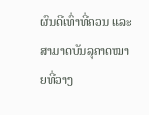ຜົນດີເທົ່າທີ່ຄວນ ແລະ ສາມາດບັນລຸຄາດໝາຍທີ່ວາງ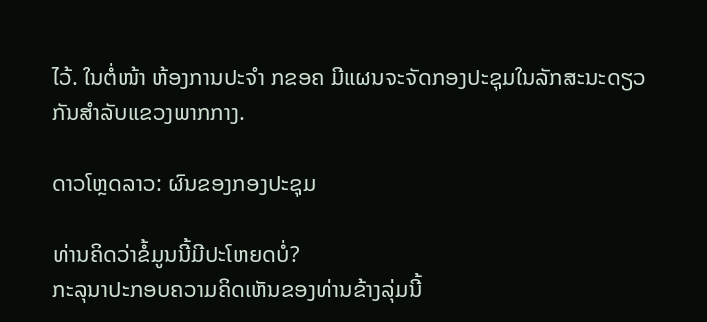ໄວ້. ໃນຕໍ່ໜ້າ ຫ້ອງການປະຈຳ ກຂອຄ ມີແຜນຈະຈັດກອງປະຊຸມໃນລັກສະນະດຽວກັນສຳລັບແຂວງພາກກາງ.

ດາວໂຫຼດລາວ: ຜົນຂອງກອງປະຊຸມ

ທ່ານຄິດວ່າຂໍ້ມູນນີ້ມີປະໂຫຍດບໍ່?
ກະລຸນາປະກອບຄວາມຄິດເຫັນຂອງທ່ານຂ້າງລຸ່ມນີ້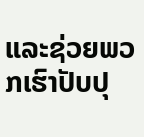ແລະຊ່ວຍພວກເຮົາປັບປຸ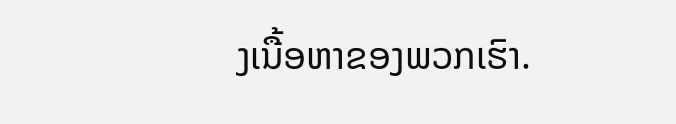ງເນື້ອຫາຂອງພວກເຮົາ.